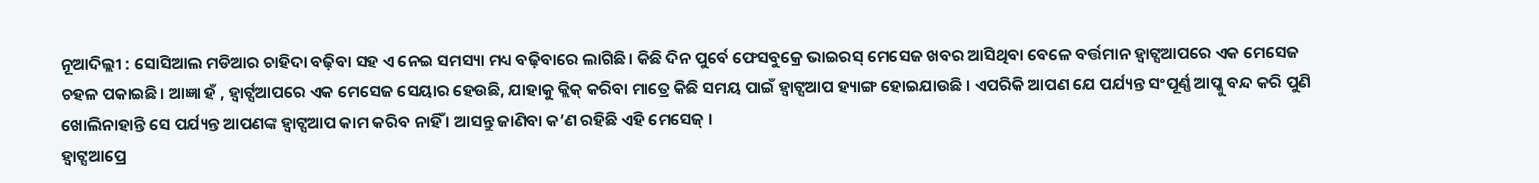ନୂଆଦିଲ୍ଲୀ : ସୋସିଆଲ ମଡିଆର ଚାହିଦା ବଢ଼ିବା ସହ ଏ ନେଇ ସମସ୍ୟା ମଧ୍ୟ ବଢ଼ିବାରେ ଲାଗିଛି। କିଛି ଦିନ ପୁର୍ବେ ଫେସବୁକ୍ରେ ଭାଇରସ୍ ମେସେଜ ଖବର ଆସିଥିବା ବେଳେ ବର୍ତ୍ତମାନ ହ୍ଵାଟ୍ସଆପରେ ଏକ ମେସେଜ ଚହଳ ପକାଇଛି। ଆଜ୍ଞା ହଁ , ହ୍ଵାର୍ଟ୍ସଆପରେ ଏକ ମେସେଜ ସେୟାର ହେଉଛି, ଯାହାକୁ କ୍ଲିକ୍ କରିବା ମାତ୍ରେ କିଛି ସମୟ ପାଇଁ ହ୍ଵାଟ୍ସଆପ ହ୍ୟାଙ୍ଗ ହୋଇଯାଉଛି । ଏପରିକି ଆପଣ ଯେ ପର୍ଯ୍ୟନ୍ତ ସଂପୂର୍ଣ୍ଣ ଆପ୍କୁ ବନ୍ଦ କରି ପୁଣି ଖୋଲିନାହାନ୍ତି ସେ ପର୍ଯ୍ୟନ୍ତ ଆପଣଙ୍କ ହ୍ଵାଟ୍ସଆପ କାମ କରିବ ନାହିଁ । ଆସନ୍ତୁ ଜାଣିବା କ’ଣ ରହିଛି ଏହି ମେସେଜ୍ ।
ହ୍ଵାଟ୍ସଆପ୍ରେ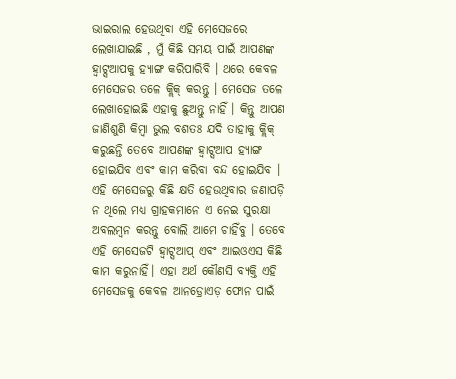ଭାଇରାଲ ହେଉଥିବା ଏହି ମେସେଜରେ ଲେଖାଯାଇଛି , ମୁଁ କିଛି ସମୟ ପାଇଁ ଆପଣଙ୍କ ହ୍ଵାଟ୍ସଆପକୁ ହ୍ୟାଙ୍ଗ କରିପାରିବି । ଥରେ କେବଳ ମେସେଜର ତଳେ କ୍ଲିକ୍ କରନ୍ତୁ । ମେସେଜ ତଳେ ଲେଖାହୋଇଛି ଏହାକୁ ଛୁଅନ୍ତୁ ନାହିଁ । କିନ୍ତୁ ଆପଣ ଜାଣିଶୁଣି କିମ୍ବା ଭୁଲ ବଶତଃ ଯଦି ତାହାକୁ କ୍ଲିକ୍ କରୁଛନ୍ତି ତେବେ ଆପଣଙ୍କ ହ୍ଵାଟ୍ସଆପ ହ୍ୟାଙ୍ଗ ହୋଇଯିବ ଏବଂ କାମ କରିବା ବନ୍ଦ ହୋଇଯିବ ।
ଏହି ମେସେଜରୁ କିଛି କ୍ଷତି ହେଉଥିବାର ଜଣାପଡ଼ି ନ ଥିଲେ ମଧ୍ୟ ଗ୍ରାହକମାନେ ଏ ନେଇ ସୁରକ୍ଷା ଅବଲମ୍ବନ କରନ୍ତୁ ବୋଲି ଆମେ ଚାହିଁବୁ । ତେବେ ଏହି ମେସେଜଟି ହ୍ଵାଟ୍ସଆପ୍ ଏବଂ ଆଇଓଏସ କିଛି କାମ କରୁନାହିଁ। ଏହା ଅର୍ଥ କୌଣସି ବ୍ୟକ୍ତି ଏହି ମେସେଜକୁ କେବଳ ଆନଡ଼୍ରୋଏଡ଼ ଫୋନ ପାଇଁ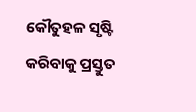କୌତୁହଳ ସୃଷ୍ଟି କରିବାକୁ ପ୍ରସ୍ତୁତ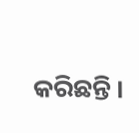କରିଛନ୍ତି ।